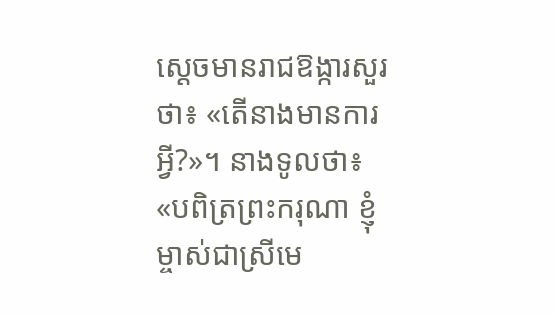ស្ដេចមានរាជឱង្ការសួរថា៖ «តើនាងមានការអ្វី?»។ នាងទូលថា៖ «បពិត្រព្រះករុណា ខ្ញុំម្ចាស់ជាស្រីមេ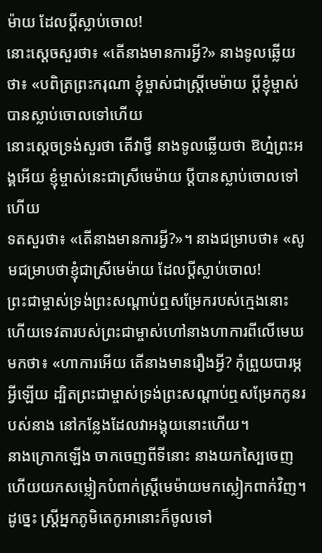ម៉ាយ ដែលប្ដីស្លាប់ចោល!
នោះស្តេចសួរថា៖ «តើនាងមានការអ្វី?» នាងទូលឆ្លើយថា៖ «បពិត្រព្រះករុណា ខ្ញុំម្ចាស់ជាស្ត្រីមេម៉ាយ ប្តីខ្ញុំម្ចាស់បានស្លាប់ចោលទៅហើយ
នោះស្តេចទ្រង់សួរថា តើវាថ្វី នាងទូលឆ្លើយថា ឱហ្ន៎ព្រះអង្គអើយ ខ្ញុំម្ចាស់នេះជាស្រីមេម៉ាយ ប្ដីបានស្លាប់ចោលទៅហើយ
ទតសួរថា៖ «តើនាងមានការអ្វី?»។ នាងជម្រាបថា៖ «សូមជម្រាបថាខ្ញុំជាស្រីមេម៉ាយ ដែលប្ដីស្លាប់ចោល!
ព្រះជាម្ចាស់ទ្រង់ព្រះសណ្ដាប់ឮសម្រែករបស់ក្មេងនោះ ហើយទេវតារបស់ព្រះជាម្ចាស់ហៅនាងហាការពីលើមេឃមកថា៖ «ហាការអើយ តើនាងមានរឿងអ្វី? កុំព្រួយបារម្ភអ្វីឡើយ ដ្បិតព្រះជាម្ចាស់ទ្រង់ព្រះសណ្ដាប់ឮសម្រែកកូនរបស់នាង នៅកន្លែងដែលវាអង្គុយនោះហើយ។
នាងក្រោកឡើង ចាកចេញពីទីនោះ នាងយកស្បៃចេញ ហើយយកសម្លៀកបំពាក់ស្ត្រីមេម៉ាយមកស្លៀកពាក់វិញ។
ដូច្នេះ ស្ត្រីអ្នកភូមិតេកូអានោះក៏ចូលទៅ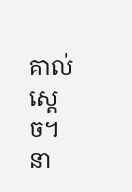គាល់ស្ដេច។ នា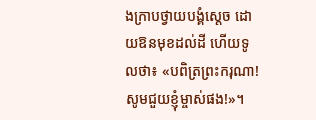ងក្រាបថ្វាយបង្គំស្ដេច ដោយឱនមុខដល់ដី ហើយទូលថា៖ «បពិត្រព្រះករុណា! សូមជួយខ្ញុំម្ចាស់ផង!»។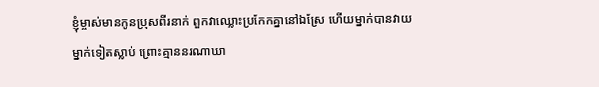ខ្ញុំម្ចាស់មានកូនប្រុសពីរនាក់ ពួកវាឈ្លោះប្រកែកគ្នានៅឯស្រែ ហើយម្នាក់បានវាយម្នាក់ទៀតស្លាប់ ព្រោះគ្មាននរណាឃា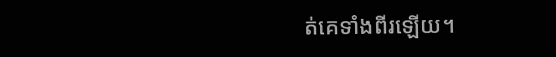ត់គេទាំងពីរឡើយ។